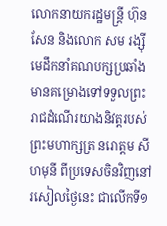លោកនាយករដ្ឋមន្ត្រី ហ៊ុន សែន និងលោក សម រង្ស៊ី មេដឹកនាំគណបក្សប្រឆាំងមានគម្រោងទៅទទួលព្រះរាជដំណើរយាងនិវត្តរបស់ព្រះមហាក្សត្រ នរោត្តម សីហមុនី ពីប្រទេសចិនវិញនៅរសៀលថ្ងៃនេះ ជាលើកទី១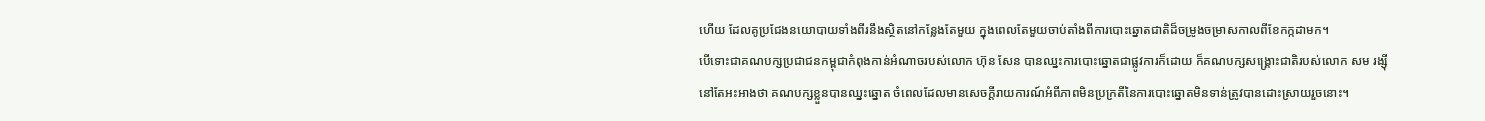ហើយ ដែលគូប្រជែងនយោបាយទាំងពីរនឹងស្ថិតនៅកន្លែងតែមួយ ក្នុងពេលតែមួយចាប់តាំងពីការបោះឆ្នោតជាតិដ៏ចម្រូងចម្រាសកាលពីខែកក្កដាមក។
បើទោះជាគណបក្សប្រជាជនកម្ពុជាកំពុងកាន់អំណាចរបស់លោក ហ៊ុន សែន បានឈ្នះការបោះឆ្នោតជាផ្លូវការក៏ដោយ ក៏គណបក្សសង្គ្រោះជាតិរបស់លោក សម រង្ស៊ី នៅតែអះអាងថា គណបក្សខ្លួនបានឈ្នះឆ្នោត ចំពេលដែលមានសេចក្តីរាយការណ៍អំពីភាពមិនប្រក្រតីនៃការបោះឆ្នោតមិនទាន់ត្រូវបានដោះស្រាយរួចនោះ។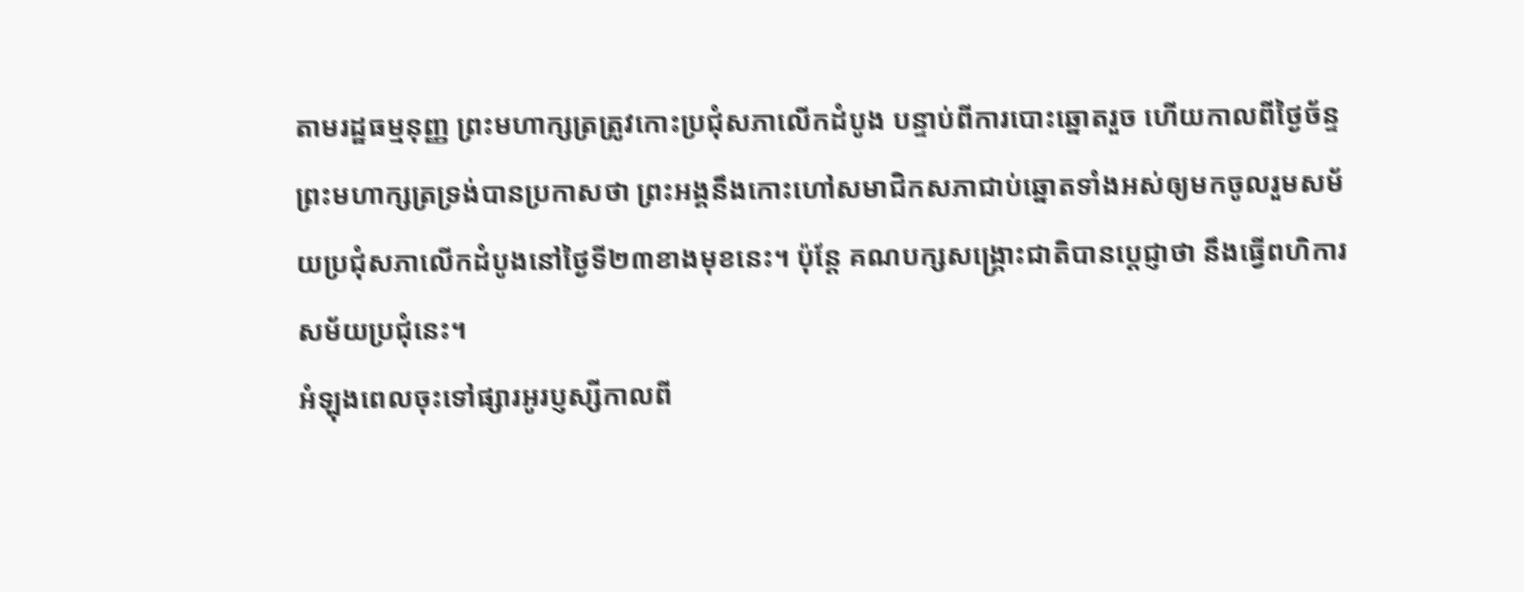តាមរដ្ឋធម្មនុញ្ញ ព្រះមហាក្សត្រត្រូវកោះប្រជុំសភាលើកដំបូង បន្ទាប់ពីការបោះឆ្នោតរួច ហើយកាលពីថ្ងៃច័ន្ទ ព្រះមហាក្សត្រទ្រង់បានប្រកាសថា ព្រះអង្គនឹងកោះហៅសមាជិកសភាជាប់ឆ្នោតទាំងអស់ឲ្យមកចូលរួមសម័យប្រជុំសភាលើកដំបូងនៅថ្ងៃទី២៣ខាងមុខនេះ។ ប៉ុន្តែ គណបក្សសង្គ្រោះជាតិបានបេ្តជ្ញាថា នឹងធ្វើពហិការសម័យប្រជុំនេះ។
អំឡុងពេលចុះទៅផ្សារអូរប្ញស្សីកាលពី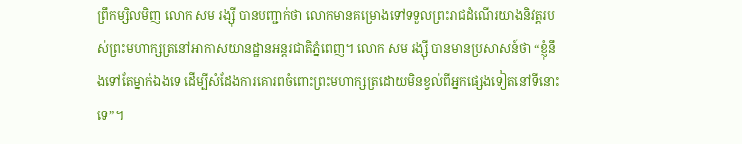ព្រឹកម្សិលមិញ លោក សម រង្ស៊ី បានបញ្ជាក់ថា លោកមានគម្រោងទៅទទួលព្រះរាជដំណើរយាងនិវត្តរបស់ព្រះមហាក្សត្រនៅអាកាសយានដ្ឋានអន្តរជាតិភ្នំពេញ។ លោក សម រង្ស៊ី បានមានប្រសាសន៍ថា “ខ្ញុំនឹងទៅតែម្នាក់ឯងទេ ដើម្បីសំដែងការគោរពចំពោះព្រះមហាក្សត្រដោយមិនខ្វល់ពីអ្នកផ្សេងទៀតនៅទីនោះទេ”។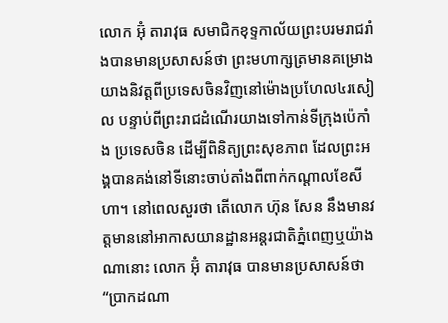លោក អ៊ុំ តារាវុធ សមាជិកខុទ្ទកាល័យព្រះបរមរាជរាំងបានមានប្រសាសន៍ថា ព្រះមហាក្សត្រមានគម្រោងយាងនិវត្តពីប្រទេសចិនវិញនៅម៉ោងប្រហែល៤រសៀល បន្ទាប់ពីព្រះរាជដំណើរយាងទៅកាន់ទីក្រុងប៉េកាំង ប្រទេសចិន ដើម្បីពិនិត្យព្រះសុខភាព ដែលព្រះអង្គបានគង់នៅទីនោះចាប់តាំងពីពាក់កណ្តាលខែសីហា។ នៅពេលសួរថា តើលោក ហ៊ុន សែន នឹងមានវត្តមាននៅអាកាសយានដ្ឋានអន្តរជាតិភ្នំពេញឬយ៉ាងណានោះ លោក អ៊ុំ តារាវុធ បានមានប្រសាសន៍ថា “ប្រាកដណា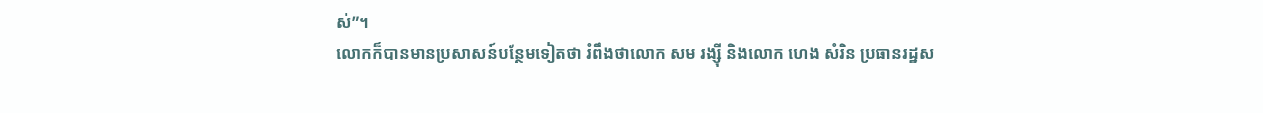ស់”។
លោកក៏បានមានប្រសាសន៍បន្ថែមទៀតថា រំពឹងថាលោក សម រង្ស៊ី និងលោក ហេង សំរិន ប្រធានរដ្ឋស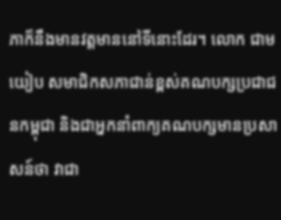ភាក៏នឹងមានវត្តមាននៅទីនោះដែរ។ លោក ជាម យៀប សមាជិកសភាជាន់ខ្ពស់គណបក្សប្រជាជនកម្ពុជា និងជាអ្នកនាំពាក្យគណបក្សមានប្រសាសន៍ថា វាជា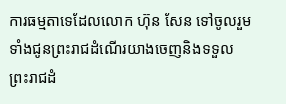ការធម្មតាទេដែលលោក ហ៊ុន សែន ទៅចូលរួមទាំងជូនព្រះរាជដំណើរយាងចេញនិងទទួលព្រះរាជដំ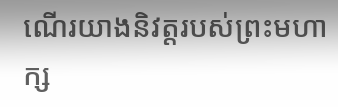ណើរយាងនិវត្តរបស់ព្រះមហាក្ស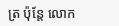ត្រ ប៉ុន្តែ លោក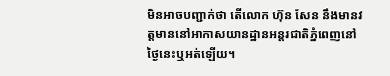មិនអាចបញ្ជាក់ថា តើលោក ហ៊ុន សែន នឹងមានវត្តមាននៅអាកាសយានដ្ឋានអន្តរជាតិភ្នំពេញនៅថ្ងៃនេះឬអត់ឡើយ។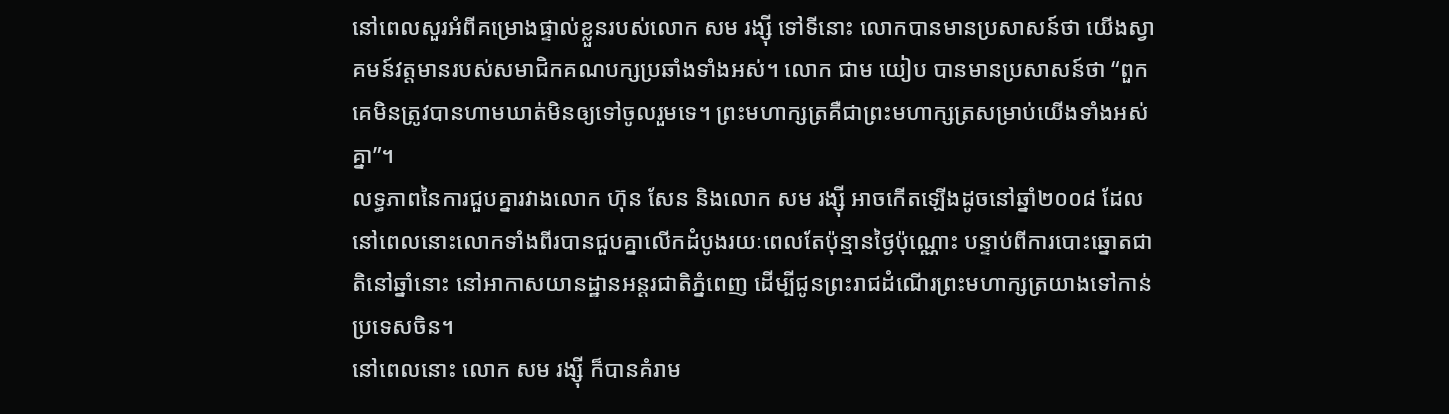នៅពេលសួរអំពីគម្រោងផ្ទាល់ខ្លួនរបស់លោក សម រង្ស៊ី ទៅទីនោះ លោកបានមានប្រសាសន៍ថា យើងស្វាគមន៍វត្តមានរបស់សមាជិកគណបក្សប្រឆាំងទាំងអស់។ លោក ជាម យៀប បានមានប្រសាសន៍ថា “ពួកគេមិនត្រូវបានហាមឃាត់មិនឲ្យទៅចូលរួមទេ។ ព្រះមហាក្សត្រគឺជាព្រះមហាក្សត្រសម្រាប់យើងទាំងអស់គ្នា”។
លទ្ធភាពនៃការជួបគ្នារវាងលោក ហ៊ុន សែន និងលោក សម រង្ស៊ី អាចកើតឡើងដូចនៅឆ្នាំ២០០៨ ដែលនៅពេលនោះលោកទាំងពីរបានជួបគ្នាលើកដំបូងរយៈពេលតែប៉ុន្មានថ្ងៃប៉ុណ្ណោះ បន្ទាប់ពីការបោះឆ្នោតជាតិនៅឆ្នាំនោះ នៅអាកាសយានដ្ឋានអន្តរជាតិភ្នំពេញ ដើម្បីជូនព្រះរាជដំណើរព្រះមហាក្សត្រយាងទៅកាន់ប្រទេសចិន។
នៅពេលនោះ លោក សម រង្ស៊ី ក៏បានគំរាម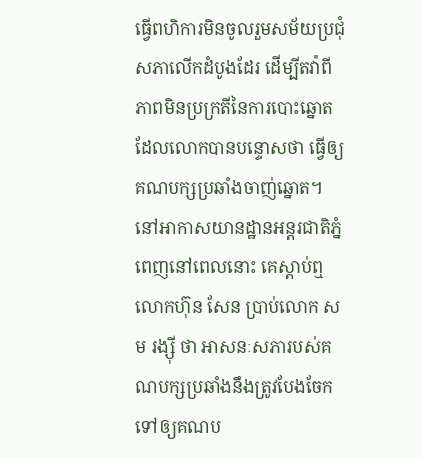ធ្វើពហិការមិនចូលរួមសម័យប្រជុំសភាលើកដំបូងដែរ ដើម្បីតវ៉ាពីភាពមិនប្រក្រតីនៃការបោះឆ្នោតដែលលោកបានបន្ទោសថា ធ្វើឲ្យគណបក្សប្រឆាំងចាញ់ឆ្នោត។ នៅអាកាសយានដ្ឋានអន្តរជាតិភ្នំពេញនៅពេលនោះ គេស្តាប់ឮលោកហ៊ុន សែន ប្រាប់លោក សម រង្ស៊ី ថា អាសនៈសភារបស់គណបក្សប្រឆាំងនឹងត្រូវបែងចែកទៅឲ្យគណប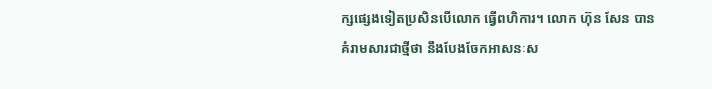ក្សផ្សេងទៀតប្រសិនបើលោក ធ្វើពហិការ។ លោក ហ៊ុន សែន បានគំរាមសារជាថ្មីថា នឹងបែងចែកអាសនៈស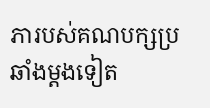ភារបស់គណបក្សប្រឆាំងម្តងទៀត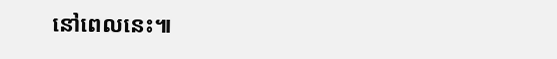នៅពេលនេះ៕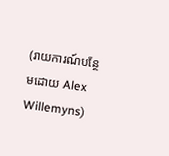(រាយការណ៍បន្ថែមដោយ Alex Willemyns)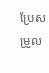ប្រែសម្រួល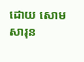ដោយ សោម សារុន